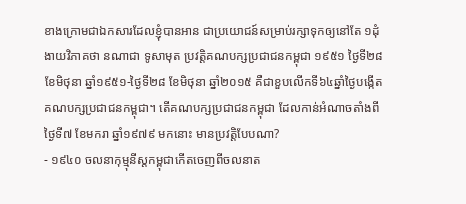ខាងក្រោមជាឯកសារដែលខ្ញុំបានអាន ជាប្រយោជន៍សម្រាប់រក្សាទុកឲ្យនៅតែ ១ដុំ ងាយវិភាគថា នណាជា ទូសាមុត ប្រវត្តិគណបក្សប្រជាជនកម្ពុជា ១៩៥១ ថ្ងៃទី២៨ ខែមិថុនា ឆ្នាំ១៩៥១-ថ្ងៃទី២៨ ខែមិថុនា ឆ្នាំ២០១៥ គឺជាខួបលើកទី៦៤ឆ្នាំថ្ងៃបង្កើតគណបក្សប្រជាជនកម្ពុជា។ តើគណបក្សប្រជាជនកម្ពុជា ដែលកាន់អំណាចតាំងពីថ្ងៃទី៧ ខែមករា ឆ្នាំ១៩៧៩ មកនោះ មានប្រវត្តិបែបណា?
- ១៩៤០ ចលនាកុម្មុនីស្តកម្ពុជាកើតចេញពីចលនាត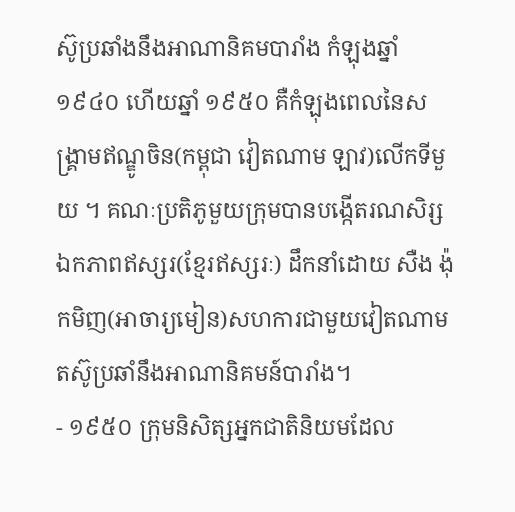ស៊ូប្រឆាំងនឹងអាណានិគមបារាំង កំឡុងឆ្នាំ ១៩៤០ ហើយឆ្នាំ ១៩៥០ គឺកំឡុងពេលនៃសង្រ្គាមឥណ្ឌូចិន(កម្ពុជា វៀតណាម ឡាវ)លើកទីមួយ ។ គណៈប្រតិភូមួយក្រុមបានបង្កើតរណសិរ្សឯកភាពឥស្សរ(ខ្មែរឥស្សរៈ) ដឹកនាំដោយ សឺង ង៉ុកមិញ(អាចារ្យមៀន)សហការជាមួយវៀតណាមតស៊ូប្រឆាំនឹងអាណានិគមន៍បារាំង។
- ១៩៥០ ក្រុមនិសិត្សអ្នកជាតិនិយមដែល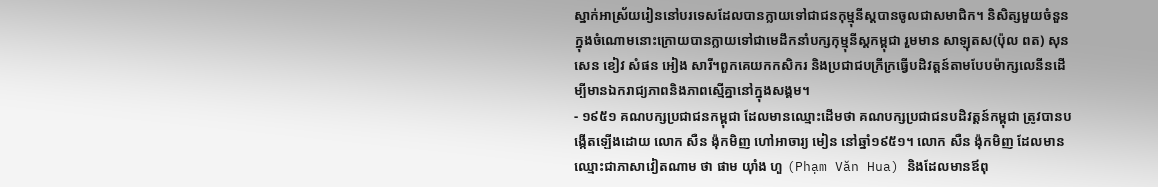ស្នាក់អាស្រ័យរៀននៅបរទេសដែលបានក្លាយទៅជាជនកុម្មុនីស្តបានចូលជាសមាជិក។ និសិត្សមួយចំនួនក្នុងចំណោមនោះក្រោយបានក្លាយទៅជាមេដឹកនាំបក្សកុម្មុនីស្តកម្ពុជា រួមមាន សាឡុតស(ប៉ុល ពត) សុន សេន ខៀវ សំផន អៀង សារី។ពួកគេយកកសិករ និងប្រជាជបក្រីក្រធ្វើបដិវត្តន៍តាមបែបម៉ាក្សលេនីនដើម្បីមានឯករាជ្យភាពនិងភាពស្មើគ្នានៅក្នុងសង្គម។
- ១៩៥១ គណបក្សប្រជាជនកម្ពុជា ដែលមានឈ្មោះដើមថា គណបក្សប្រជាជនបដិវត្តន៍កម្ពុជា ត្រូវបានបង្កើតឡើងដោយ លោក សឺន ង៉ុកមិញ ហៅអាចារ្យ មៀន នៅឆ្នាំ១៩៥១។ លោក សឺន ង៉ុកមិញ ដែលមានឈ្មោះជាភាសាវៀតណាម ថា ផាម យ៉ាំង ហួ (Phạm Văn Hua) និងដែលមានឪពុ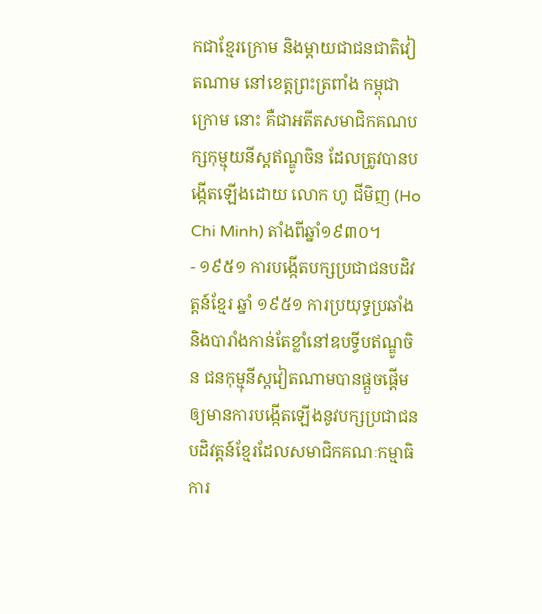កជាខ្មែរក្រោម និងម្តាយជាជនជាតិវៀតណាម នៅខេត្តព្រះត្រពាំង កម្ពុជាក្រោម នោះ គឺជាអតីតសមាជិកគណបក្សកុម្មុយនីស្តឥណ្ឌូចិន ដែលត្រូវបានបង្កើតឡើងដោយ លោក ហូ ជីមិញ (Ho Chi Minh) តាំងពីឆ្នាំ១៩៣០។
- ១៩៥១ ការបង្កើតបក្សប្រជាជនបដិវត្តន៍ខ្មែរ ឆ្នាំ ១៩៥១ ការប្រយុទ្ធប្រឆាំងនិងបារាំងកាន់តែខ្លាំនៅឧបទ្វីបឥណ្ឌូចិន ជនកុម្មុនីស្តវៀតណាមបានផ្តួចផ្តើមឲ្យមានការបង្កើតឡើងនូវបក្សប្រជាជនបដិវត្តន៍ខ្មែរដែលសមាជិកគណៈកម្មាធិការ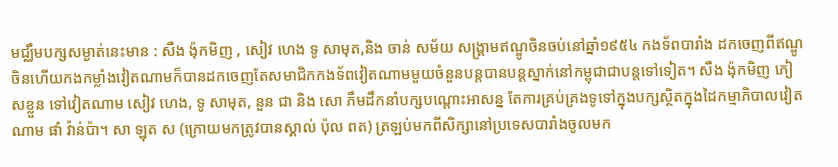មជ្ឈឹមបក្សសម្ងាត់នេះមាន : សឺង ង៉ុកមិញ , សៀវ ហេង ទូ សាមុត,និង ចាន់ សម័យ សង្រ្គាមឥណ្ឌូចិនចប់នៅឆ្នាំ១៩៥៤ កងទ័ពបារាំង ដកចេញពីឥណ្ឌូចិនហើយកងកម្លាំងវៀតណាមក៏បានដកចេញតែសមាជិកកងទ័ពវៀតណាមមួយចំនួនបន្តបានបន្តស្នាក់នៅកម្ពុជាជាបន្តទៅទៀត។ សឺង ង៉ុកមិញ ភៀសខ្លួន ទៅវៀតណាម សៀវ ហេង, ទូ សាមុត, នួន ជា និង សោ ភឹមដឹកនាំបក្សបណ្តោះអាសន្ន តែការគ្រប់គ្រងទូទៅក្នុងបក្សស្ថិតក្នុងដៃកម្មាភិបាលវៀតណាម ផាំ វ៉ាន់ប៉ា។ សា ឡុត ស (ក្រោយមកត្រូវបានស្គាល់ ប៉ុល ពត) ត្រឡប់មកពីសិក្សានៅប្រទេសបារាំងចូលមក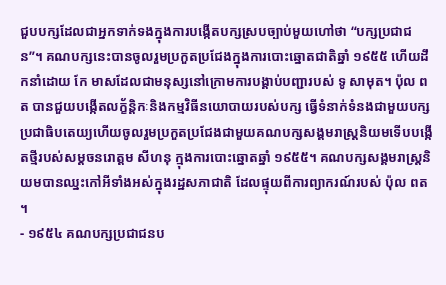ជួបបក្សដែលជាអ្នកទាក់ទងក្នុងការបង្កើតបក្សស្របច្បាប់មួយហៅថា “បក្សប្រជាជន”។ គណបក្សនេះបានចូលរួមប្រកួតប្រជែងក្នុងការបោះឆ្នោតជាតិឆ្នាំ ១៩៥៥ ហើយដឹកនាំដោយ កែ មាសដែលជាមនុស្សនៅក្រោមការបង្គាប់បញ្ជារបស់ ទូ សាមុត។ ប៉ុល ពត បានជួយបង្កើតលក្ខ័ន្តិកៈនិងកម្មវិធីនយោបាយរបស់បក្ស ធ្វើទំនាក់ទំនងជាមួយបក្សប្រជាធិបតេយ្យហើយចូលរួមប្រកួតប្រជែងជាមួយគណបក្សសង្គមរាស្រ្តនិយមទើបបង្កើតថ្មីរបស់សម្តចនរោត្តម សីហនុ ក្មុងការបោះឆ្នោតឆ្នាំ ១៩៥៥។ គណបក្សសង្គមរាស្រ្តនិយមបានឈ្នះកៅអីទាំងអស់ក្នុងរដ្ឋសភាជាតិ ដែលផ្ទុយពីការព្យាករណ៍របស់ ប៉ុល ពត ។
- ១៩៥៤ គណបក្សប្រជាជនប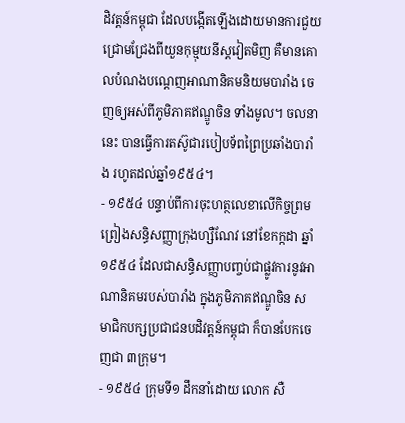ដិវត្តន៍កម្ពុជា ដែលបង្កើតឡើងដោយមានការជួយជ្រោមជ្រែងពីយួនកុម្មុយនីស្តវៀតមិញ គឺមានគោលបំណងបណ្ដេញអាណានិគមនិយមបារាំង ចេញឲ្យអស់ពីភូមិភាគឥណ្ឌូចិន ទាំងមូល។ ចលនានេះ បានធ្វើការតស៊ូជារបៀបទ័ពព្រៃប្រឆាំងបារាំង រហូតដល់ឆ្នាំ១៩៥៤។
- ១៩៥៤ បន្ទាប់ពីការចុះហត្ថលេខាលើកិច្ចព្រមព្រៀងសន្ធិសញ្ញាក្រុងហ្សឺណែវ នៅខែកក្កដា ឆ្នាំ១៩៥៤ ដែលជាសន្ធិសញ្ញាបញ្ចប់ជាផ្លូវការនូវអាណានិគមរបស់បារាំង ក្នុងភូមិភាគឥណ្ឌូចិន សមាជិកបក្សប្រជាជនបដិវត្តន៍កម្ពុជា ក៏បានបែកចេញជា ៣ក្រុម។
- ១៩៥៤ ក្រុមទី១ ដឹកនាំដោយ លោក សឺ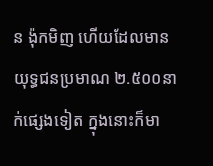ន ង៉ុកមិញ ហើយដែលមានយុទ្ធជនប្រមាណ ២.៥០០នាក់ផ្សេងទៀត ក្នុងនោះក៏មា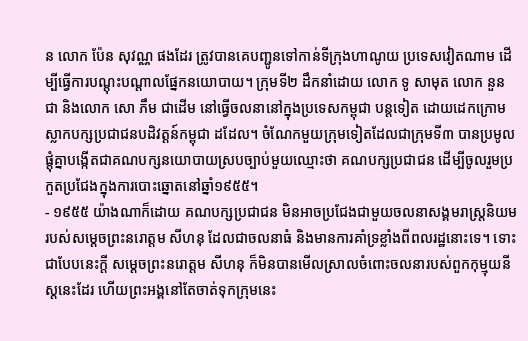ន លោក ប៉ែន សុវណ្ណ ផងដែរ ត្រូវបានគេបញ្ជូនទៅកាន់ទីក្រុងហាណូយ ប្រទេសវៀតណាម ដើម្បីធ្វើការបណ្តុះបណ្តាលផ្នែកនយោបាយ។ ក្រុមទី២ ដឹកនាំដោយ លោក ទូ សាមុត លោក នួន ជា និងលោក សោ ភឹម ជាដើម នៅធ្វើចលនានៅក្នុងប្រទេសកម្ពុជា បន្តទៀត ដោយដេកក្រោមស្លាកបក្សប្រជាជនបដិវត្តន៍កម្ពុជា ដដែល។ ចំណែកមួយក្រុមទៀតដែលជាក្រុមទី៣ បានប្រមូលផ្តុំគ្នាបង្កើតជាគណបក្សនយោបាយស្របច្បាប់មួយឈ្មោះថា គណបក្សប្រជាជន ដើម្បីចូលរួមប្រកួតប្រជែងក្នុងការបោះឆ្នោតនៅឆ្នាំ១៩៥៥។
- ១៩៥៥ យ៉ាងណាក៏ដោយ គណបក្សប្រជាជន មិនអាចប្រជែងជាមួយចលនាសង្គមរាស្ត្រនិយមរបស់សម្ដេចព្រះនរោត្តម សីហនុ ដែលជាចលនាធំ និងមានការគាំទ្រខ្លាំងពីពលរដ្ឋនោះទេ។ ទោះជាបែបនេះក្តី សម្ដេចព្រះនរោត្តម សីហនុ ក៏មិនបានមើលស្រាលចំពោះចលនារបស់ពួកកុម្មុយនីស្តនេះដែរ ហើយព្រះអង្គនៅតែចាត់ទុកក្រុមនេះ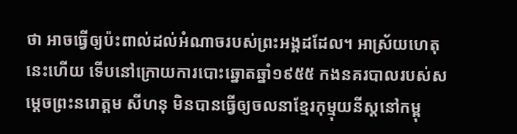ថា អាចធ្វើឲ្យប៉ះពាល់ដល់អំណាចរបស់ព្រះអង្គដដែល។ អាស្រ័យហេតុនេះហើយ ទើបនៅក្រោយការបោះឆ្នោតឆ្នាំ១៩៥៥ កងនគរបាលរបស់សម្ដេចព្រះនរោត្តម សីហនុ មិនបានធ្វើឲ្យចលនាខ្មែរកុម្មុយនីស្តនៅកម្ពុ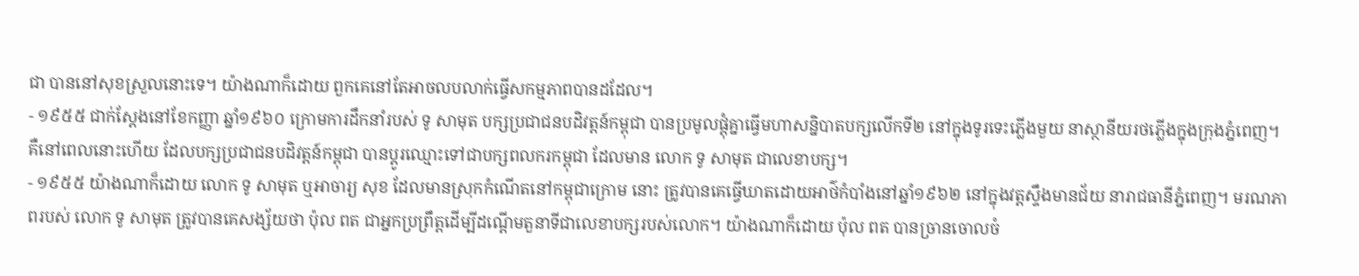ជា បាននៅសុខស្រួលនោះទេ។ យ៉ាងណាក៏ដោយ ពួកគេនៅតែអាចលបលាក់ធ្វើសកម្មភាពបានដដែល។
- ១៩៥៥ ជាក់ស្តែងនៅខែកញ្ញា ឆ្នាំ១៩៦០ ក្រោមការដឹកនាំរបស់ ទូ សាមុត បក្សប្រជាជនបដិវត្តន៍កម្ពុជា បានប្រមូលផ្តុំគ្នាធ្វើមហាសន្និបាតបក្សលើកទី២ នៅក្នុងទូរទេះភ្លើងមួយ នាស្ថានីយរថភ្លើងក្នុងក្រុងភ្នំពេញ។ គឺនៅពេលនោះហើយ ដែលបក្សប្រជាជនបដិវត្តន៍កម្ពុជា បានប្ដូរឈ្មោះទៅជាបក្សពលករកម្ពុជា ដែលមាន លោក ទូ សាមុត ជាលេខាបក្ស។
- ១៩៥៥ យ៉ាងណាក៏ដោយ លោក ទូ សាមុត ឬអាចារ្យ សុខ ដែលមានស្រុកកំណើតនៅកម្ពុជាក្រោម នោះ ត្រូវបានគេធ្វើឃាតដោយអាថ៌កំបាំងនៅឆ្នាំ១៩៦២ នៅក្នុងវត្តស្ទឹងមានជ័យ នារាជធានីភ្នំពេញ។ មរណភាពរបស់ លោក ទូ សាមុត ត្រូវបានគេសង្ស័យថា ប៉ុល ពត ជាអ្នកប្រព្រឹត្តដើម្បីដណ្ដើមតួនាទីជាលេខាបក្សរបស់លោក។ យ៉ាងណាក៏ដោយ ប៉ុល ពត បានច្រានចោលចំ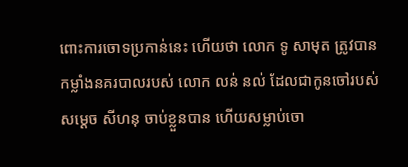ពោះការចោទប្រកាន់នេះ ហើយថា លោក ទូ សាមុត ត្រូវបានកម្លាំងនគរបាលរបស់ លោក លន់ នល់ ដែលជាកូនចៅរបស់សម្ដេច សីហនុ ចាប់ខ្លួនបាន ហើយសម្លាប់ចោ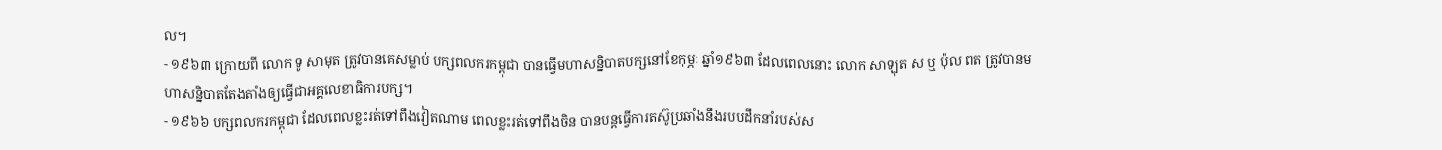ល។
- ១៩៦៣ ក្រោយពី លោក ទូ សាមុត ត្រូវបានគេសម្លាប់ បក្សពលករកម្ពុជា បានធ្វើមហាសន្និបាតបក្សនៅខែកុម្ភៈ ឆ្នាំ១៩៦៣ ដែលពេលនោះ លោក សាឡុត ស ឬ ប៉ុល ពត ត្រូវបានមហាសន្និបាតតែងតាំងឲ្យធ្វើជាអគ្គលេខាធិការបក្ស។
- ១៩៦៦ បក្សពលករកម្ពុជា ដែលពេលខ្លះរត់ទៅពឹងវៀតណាម ពេលខ្លះរត់ទៅពឹងចិន បានបន្តធ្វើការតស៊ូប្រឆាំងនឹងរបបដឹកនាំរបស់ស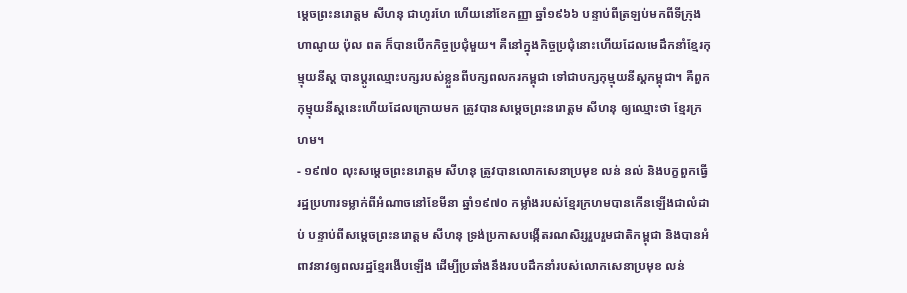ម្ដេចព្រះនរោត្តម សីហនុ ជាហូរហែ ហើយនៅខែកញ្ញា ឆ្នាំ១៩៦៦ បន្ទាប់ពីត្រឡប់មកពីទីក្រុងហាណូយ ប៉ុល ពត ក៏បានបើកកិច្ចប្រជុំមួយ។ គឺនៅក្នុងកិច្ចប្រជុំនោះហើយដែលមេដឹកនាំខ្មែរកុម្មុយនីស្ត បានប្ដូរឈ្មោះបក្សរបស់ខ្លួនពីបក្សពលករកម្ពុជា ទៅជាបក្សកុម្មុយនីស្តកម្ពុជា។ គឺពួកកុម្មុយនីស្តនេះហើយដែលក្រោយមក ត្រូវបានសម្ដេចព្រះនរោត្តម សីហនុ ឲ្យឈ្មោះថា ខ្មែរក្រហម។
- ១៩៧០ លុះសម្ដេចព្រះនរោត្តម សីហនុ ត្រូវបានលោកសេនាប្រមុខ លន់ នល់ និងបក្ខពួកធ្វើរដ្ឋប្រហារទម្លាក់ពីអំណាចនៅខែមីនា ឆ្នាំ១៩៧០ កម្លាំងរបស់ខ្មែរក្រហមបានកើនឡើងជាលំដាប់ បន្ទាប់ពីសម្ដេចព្រះនរោត្តម សីហនុ ទ្រង់ប្រកាសបង្កើតរណសិរ្សរួបរួមជាតិកម្ពុជា និងបានអំពាវនាវឲ្យពលរដ្ឋខ្មែរងើបឡើង ដើម្បីប្រឆាំងនឹងរបបដឹកនាំរបស់លោកសេនាប្រមុខ លន់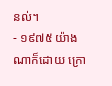នល់។
- ១៩៧៥ យ៉ាងណាក៏ដោយ ក្រោ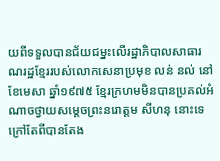យពីទទួលបានជ័យជម្នះលើរដ្ឋាភិបាលសាធារណរដ្ឋខ្មែររបស់លោកសេនាប្រមុខ លន់ នល់ នៅខែមេសា ឆ្នាំ១៩៧៥ ខ្មែរក្រហមមិនបានប្រគល់អំណាចថ្វាយសម្ដេចព្រះនរោត្តម សីហនុ នោះទេ ក្រៅតែពីបានតែង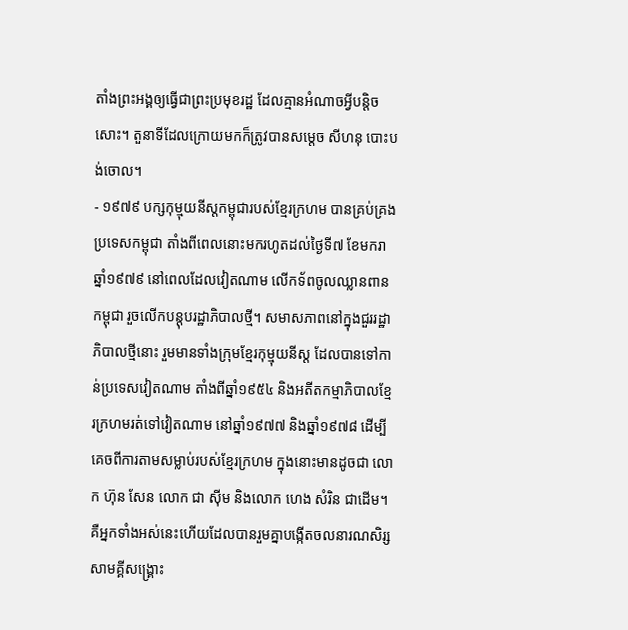តាំងព្រះអង្គឲ្យធ្វើជាព្រះប្រមុខរដ្ឋ ដែលគ្មានអំណាចអ្វីបន្តិចសោះ។ តួនាទីដែលក្រោយមកក៏ត្រូវបានសម្ដេច សីហនុ បោះបង់ចោល។
- ១៩៧៩ បក្សកុម្មុយនីស្តកម្ពុជារបស់ខ្មែរក្រហម បានគ្រប់គ្រងប្រទេសកម្ពុជា តាំងពីពេលនោះមករហូតដល់ថ្ងៃទី៧ ខែមករា ឆ្នាំ១៩៧៩ នៅពេលដែលវៀតណាម លើកទ័ពចូលឈ្លានពានកម្ពុជា រួចលើកបន្តុបរដ្ឋាភិបាលថ្មី។ សមាសភាពនៅក្នុងជួររដ្ឋាភិបាលថ្មីនោះ រួមមានទាំងក្រុមខ្មែរកុម្មុយនីស្ត ដែលបានទៅកាន់ប្រទេសវៀតណាម តាំងពីឆ្នាំ១៩៥៤ និងអតីតកម្មាភិបាលខ្មែរក្រហមរត់ទៅវៀតណាម នៅឆ្នាំ១៩៧៧ និងឆ្នាំ១៩៧៨ ដើម្បីគេចពីការតាមសម្លាប់របស់ខ្មែរក្រហម ក្នុងនោះមានដូចជា លោក ហ៊ុន សែន លោក ជា ស៊ីម និងលោក ហេង សំរិន ជាដើម។ គឺអ្នកទាំងអស់នេះហើយដែលបានរួមគ្នាបង្កើតចលនារណសិរ្សសាមគ្គីសង្គ្រោះ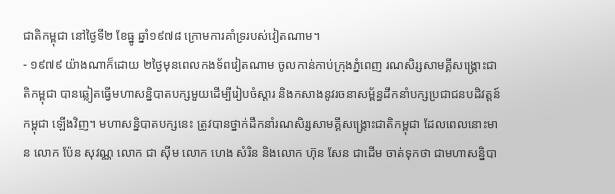ជាតិកម្ពុជា នៅថ្ងៃទី២ ខែធ្នូ ឆ្នាំ១៩៧៨ ក្រោមការគាំទ្ររបស់វៀតណាម។
- ១៩៧៩ យ៉ាងណាក៏ដោយ ២ថ្ងៃមុនពេលកងទ័ពវៀតណាម ចូលកាន់កាប់ក្រុងភ្នំពេញ រណសិរ្សសាមគ្គីសង្គ្រោះជាតិកម្ពុជា បានឆ្លៀតធ្វើមហាសន្និបាតបក្សមួយដើម្បីរៀបចំស្ដារ និងកសាងនូវរចនាសម្ព័ន្ធដឹកនាំបក្សប្រជាជនបដិវត្តន៍កម្ពុជា ឡើងវិញ។ មហាសន្និបាតបក្សនេះ ត្រូវបានថ្នាក់ដឹកនាំរណសិរ្សសាមគ្គីសង្គ្រោះជាតិកម្ពុជា ដែលពេលនោះមាន លោក ប៉ែន សុវណ្ណ លោក ជា ស៊ីម លោក ហេង សំរិន និងលោក ហ៊ុន សែន ជាដើម ចាត់ទុកថា ជាមហាសន្និបា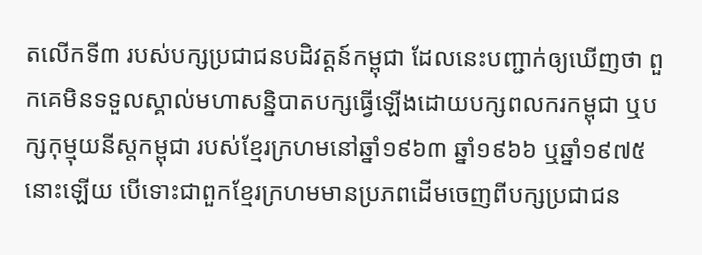តលើកទី៣ របស់បក្សប្រជាជនបដិវត្តន៍កម្ពុជា ដែលនេះបញ្ជាក់ឲ្យឃើញថា ពួកគេមិនទទួលស្គាល់មហាសន្និបាតបក្សធ្វើឡើងដោយបក្សពលករកម្ពុជា ឬបក្សកុម្មុយនីស្តកម្ពុជា របស់ខ្មែរក្រហមនៅឆ្នាំ១៩៦៣ ឆ្នាំ១៩៦៦ ឬឆ្នាំ១៩៧៥ នោះឡើយ បើទោះជាពួកខ្មែរក្រហមមានប្រភពដើមចេញពីបក្សប្រជាជន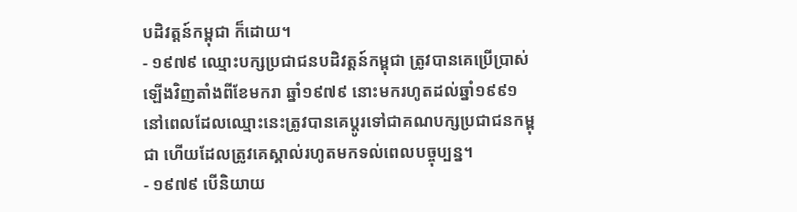បដិវត្តន៍កម្ពុជា ក៏ដោយ។
- ១៩៧៩ ឈ្មោះបក្សប្រជាជនបដិវត្តន៍កម្ពុជា ត្រូវបានគេប្រើប្រាស់ឡើងវិញតាំងពីខែមករា ឆ្នាំ១៩៧៩ នោះមករហូតដល់ឆ្នាំ១៩៩១ នៅពេលដែលឈ្មោះនេះត្រូវបានគេប្ដូរទៅជាគណបក្សប្រជាជនកម្ពុជា ហើយដែលត្រូវគេស្គាល់រហូតមកទល់ពេលបច្ចុប្បន្ន។
- ១៩៧៩ បើនិយាយ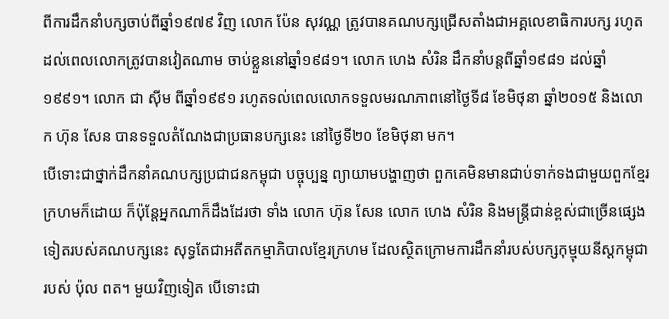ពីការដឹកនាំបក្សចាប់ពីឆ្នាំ១៩៧៩ វិញ លោក ប៉ែន សុវណ្ណ ត្រូវបានគណបក្សជ្រើសតាំងជាអគ្គលេខាធិការបក្ស រហូតដល់ពេលលោកត្រូវបានវៀតណាម ចាប់ខ្លួននៅឆ្នាំ១៩៨១។ លោក ហេង សំរិន ដឹកនាំបន្តពីឆ្នាំ១៩៨១ ដល់ឆ្នាំ១៩៩១។ លោក ជា ស៊ីម ពីឆ្នាំ១៩៩១ រហូតទល់ពេលលោកទទួលមរណភាពនៅថ្ងៃទី៨ ខែមិថុនា ឆ្នាំ២០១៥ និងលោក ហ៊ុន សែន បានទទួលតំណែងជាប្រធានបក្សនេះ នៅថ្ងៃទី២០ ខែមិថុនា មក។
បើទោះជាថ្នាក់ដឹកនាំគណបក្សប្រជាជនកម្ពុជា បច្ចុប្បន្ន ព្យាយាមបង្ហាញថា ពួកគេមិនមានជាប់ទាក់ទងជាមួយពួកខ្មែរក្រហមក៏ដោយ ក៏ប៉ុន្តែអ្នកណាក៏ដឹងដែរថា ទាំង លោក ហ៊ុន សែន លោក ហេង សំរិន និងមន្ត្រីជាន់ខ្ពស់ជាច្រើនផ្សេងទៀតរបស់គណបក្សនេះ សុទ្ធតែជាអតីតកម្មាភិបាលខ្មែរក្រហម ដែលស្ថិតក្រោមការដឹកនាំរបស់បក្សកុម្មុយនីស្តកម្ពុជា របស់ ប៉ុល ពត។ មួយវិញទៀត បើទោះជា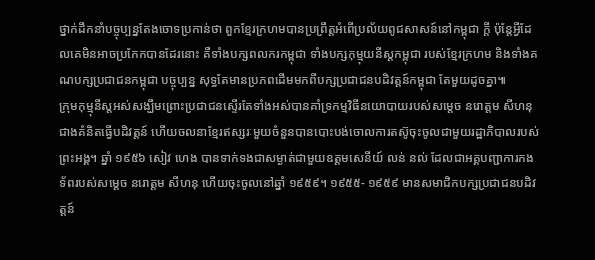ថ្នាក់ដឹកនាំបច្ចុប្បន្នតែងចោទប្រកាន់ថា ពួកខ្មែរក្រហមបានប្រព្រឹត្តអំពើប្រល័យពូជសាសន៍នៅកម្ពុជា ក្តី ប៉ុន្តែអ្វីដែលគេមិនអាចប្រកែកបានដែរនោះ គឺទាំងបក្សពលករកម្ពុជា ទាំងបក្សកុម្មុយនីស្តកម្ពុជា របស់ខ្មែរក្រហម និងទាំងគណបក្សប្រជាជនកម្ពុជា បច្ចុប្បន្ន សុទ្ធតែមានប្រភពដើមមកពីបក្សប្រជាជនបដិវត្តន៍កម្ពុជា តែមួយដូចគ្នា៕
ក្រុមកុម្មុនីស្តអស់សង្ឃឹមព្រោះប្រជាជនស្ទើរតែទាំងអស់បានគាំទ្រកម្មវិធីនយោបាយរបស់សម្តេច នរោត្តម សីហនុ ជាងគំនិតធ្វើបដិវត្តន៍ ហើយចលនាខ្មែរឥស្សរៈមួយចំនួនបានបោះបង់ចោលការតស៊ូចុះចូលជាមួយរដ្ឋាភិបាលរបស់ព្រះអង្គ។ ឆ្នាំ ១៩៥៦ សៀវ ហេង បានទាក់ទងជាសម្ងាត់ជាមួយឧត្តមសេនីយ៍ លន់ នល់ ដែលជាអគ្គបញ្ជាការកងទ័ពរបស់សម្តេច នរោត្តម សីហនុ ហើយចុះចូលនៅឆ្នាំ ១៩៥៩។ ១៩៥៥- ១៩៥៩ មានសមាជិកបក្សប្រជាជនបដិវត្តន៍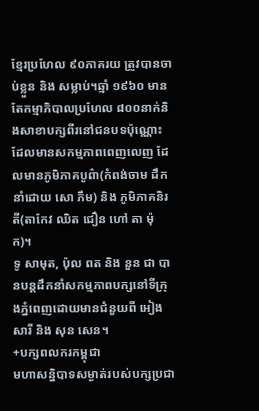ខ្មែរប្រហែល ៩០ភាគរយ ត្រូវបានចាប់ខ្លួន និង សម្លាប់។ឆ្មាំ ១៩៦០ មានតែកម្មាភិបាលប្រហែល ៨០០នាក់និងសាខាបក្សពីរនៅជនបទប៉ុណ្ណោះដែលមានសកម្មភាពពេញលេញ ដែលមានភូមិភាគបូព៌ា(កំពង់ចាម ដឹកនាំដោយ សោ ភឹម) និង ភូមិភាគនិរតី(តាកែវ ឈិត ជឿន ហៅ តា ម៉ុក)។
ទូ សាមុត, ប៉ុល ពត និង នួន ជា បានបន្តដឹកនាំសកម្មភាពបក្សនៅទីក្រុងភ្នំពេញដោយមានជំនួយពី អៀង សារី និង សុន សេន។
+បក្សពលករកម្ពុជា
មហាសន្និបាទសម្ងាត់របស់បក្សប្រជា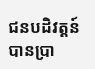ជនបដិវត្តន៍ បានប្រា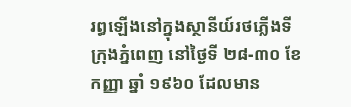រព្ធឡើងនៅក្នុងស្ថានីយ៍រថភ្លើងទីក្រុងភ្នំពេញ នៅថ្ងៃទី ២៨-៣០ ខែកញ្ញា ឆ្នាំ ១៩៦០ ដែលមាន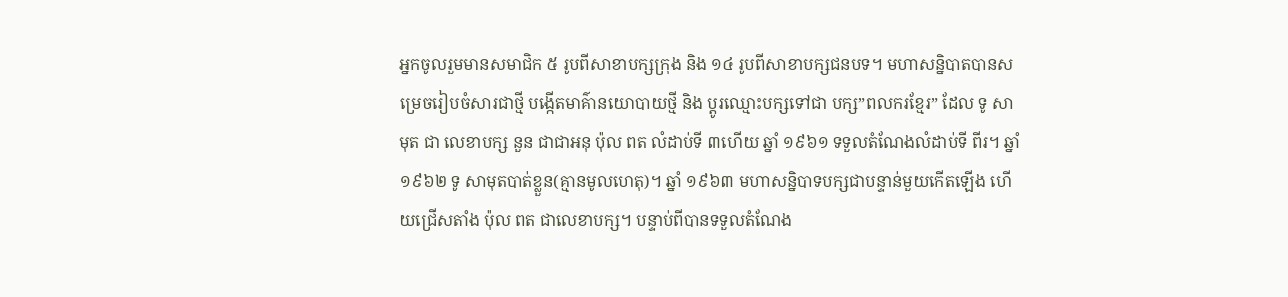អ្នកចូលរួមមានសមាជិក ៥ រូបពីសាខាបក្សក្រុង និង ១៤ រូបពីសាខាបក្សជនបទ។ មហាសន្និបាតបានសម្រេចរៀបចំសារជាថ្មី បង្កើតមាគ៌ានយោបាយថ្មី និង ប្តូរឈ្មោះបក្សទៅជា បក្ស”ពលករខ្មែរ” ដែល ទូ សាមុត ជា លេខាបក្ស នួន ជាជាអនុ ប៉ុល ពត លំដាប់ទី ៣ហើយ ឆ្នាំ ១៩៦១ ទទួលតំណែងលំដាប់ទី ពីរ។ ឆ្នាំ ១៩៦២ ទូ សាមុតបាត់ខ្លួន(គ្មានមូលហេតុ)។ ឆ្នាំ ១៩៦៣ មហាសន្និបាទបក្សជាបន្ទាន់មួយកើតឡើង ហើយជ្រើសតាំង ប៉ុល ពត ជាលេខាបក្ស។ បន្ទាប់ពីបានទទួលតំណែង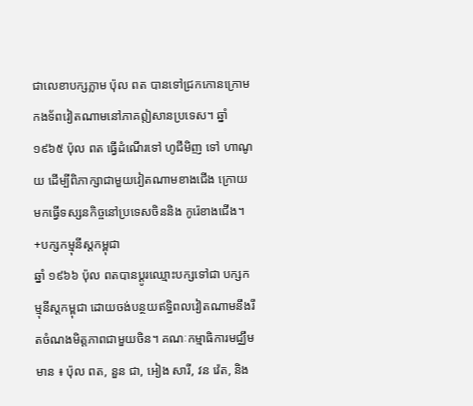ជាលេខាបក្សភ្លាម ប៉ុល ពត បានទៅជ្រកកោនក្រោមកងទ័ពវៀតណាមនៅភាគឦសានប្រទេស។ ឆ្នាំ ១៩៦៥ ប៉ុល ពត ធ្វើដំណើរទៅ ហូជីមិញ ទៅ ហាណូយ ដើម្បីពិភាក្សាជាមួយវៀតណាមខាងជើង ក្រោយមកធ្វើទស្សនកិច្ចនៅប្រទេសចិននិង កូរ៉េខាងជើង។
+បក្សកម្មុនីស្តកម្ពុជា
ឆ្នាំ ១៩៦៦ ប៉ុល ពតបានប្តូរឈ្មោះបក្សទៅជា បក្សកម្មុនីស្តកម្ពុជា ដោយចង់បន្ថយឥទ្ធិពលវៀតណាមនឹងរឹតចំណងមិត្តភាពជាមួយចិន។ គណៈកម្មាធិការមជ្ឈឹមមាន ៖ ប៉ុល ពត, នួន ជា, អៀង សារី, វន វ៉េត, និង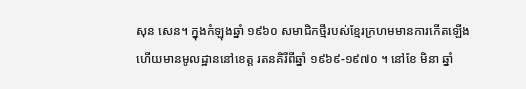សុន សេន។ ក្នុងកំឡុងឆ្នាំ ១៩៦០ សមាជិកថ្មីរបស់ខ្មែរក្រហមមានការកើតឡើងហើយមានមូលដ្ឋាននៅខេត្ត រតនគិរីពីឆ្នាំ ១៩៦៩-១៩៧០ ។ នៅខែ មិនា ឆ្នាំ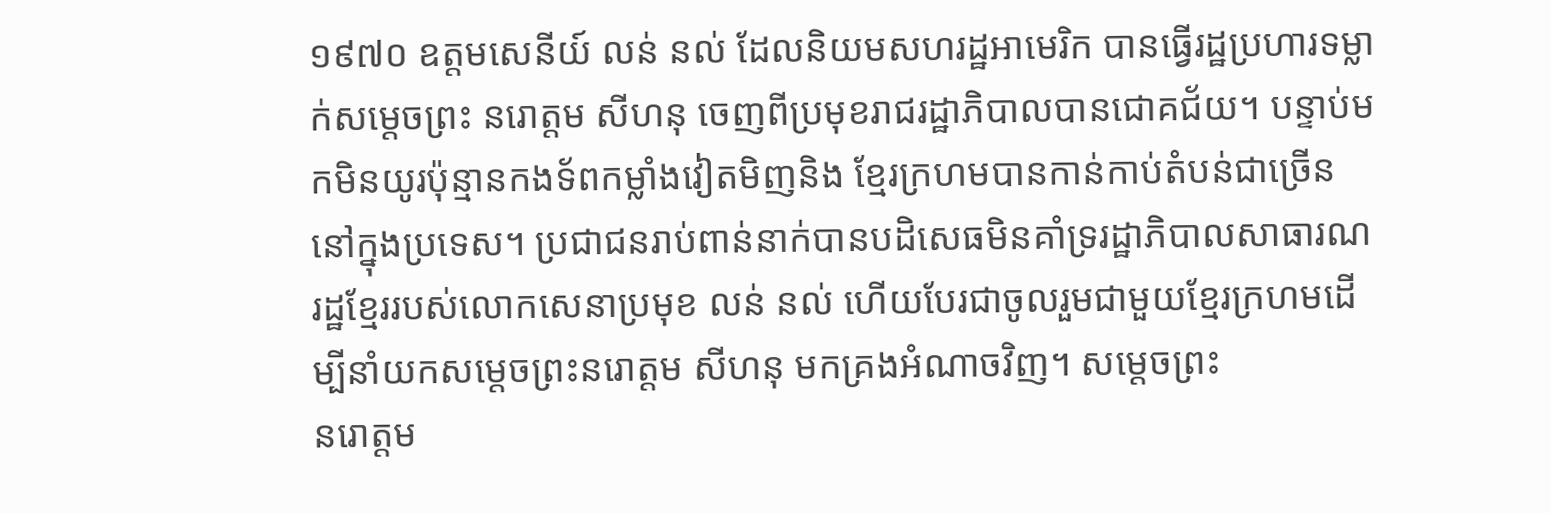១៩៧០ ឧត្តមសេនីយ៍ លន់ នល់ ដែលនិយមសហរដ្ឋអាមេរិក បានធ្វើរដ្ឋប្រហារទម្លាក់សម្តេចព្រះ នរោត្តម សីហនុ ចេញពីប្រមុខរាជរដ្ឋាភិបាលបានជោគជ័យ។ បន្ទាប់មកមិនយូរប៉ុន្មានកងទ័ពកម្លាំងវៀតមិញនិង ខ្មែរក្រហមបានកាន់កាប់តំបន់ជាច្រើននៅក្នុងប្រទេស។ ប្រជាជនរាប់ពាន់នាក់បានបដិសេធមិនគាំទ្ររដ្ឋាភិបាលសាធារណរដ្ឋខ្មែររបស់លោកសេនាប្រមុខ លន់ នល់ ហើយបែរជាចូលរួមជាមួយខ្មែរក្រហមដើម្បីនាំយកសម្តេចព្រះនរោត្តម សីហនុ មកគ្រងអំណាចវិញ។ សម្តេចព្រះ
នរោត្តម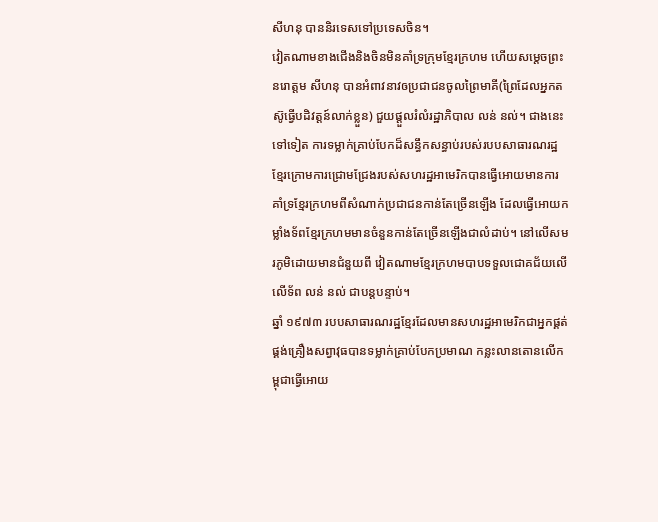សីហនុ បាននិរទេសទៅប្រទេសចិន។
វៀតណាមខាងជើងនិងចិនមិនគាំទ្រក្រុមខ្មែរក្រហម ហើយសម្តេចព្រះនរោត្តម សីហនុ បានអំពាវនាវឲប្រជាជនចូលព្រៃមាគី(ព្រៃដែលអ្នកតស៊ូធ្វើបដិវត្តន៍លាក់ខ្លួន) ជួយផ្តួលរំលំរដ្ឋាភិបាល លន់ នល់។ ជាងនេះទៅទៀត ការទម្លាក់គ្រាប់បែកដ៏សន្ធឹកសន្ធាប់របស់របបសាធារណរដ្ឋខ្មែរក្រោមការជ្រោមជ្រែងរបស់សហរដ្ឋអាមេរិកបានធ្វើអោយមានការគាំទ្រខ្មែរក្រហមពីសំណាក់ប្រជាជនកាន់តែច្រើនឡើង ដែលធ្វើអោយកម្លាំងទ័ពខ្មែរក្រហមមានចំនួនកាន់តែច្រើនឡើងជាលំដាប់។ នៅលើសមរភូមិដោយមានជំនួយពី វៀតណាមខ្មែរក្រហមបាបទទួលជោគជ័យលើលើទ័ព លន់ នល់ ជាបន្តបន្ទាប់។
ឆ្នាំ ១៩៧៣ របបសាធារណរដ្ឋខ្មែរដែលមានសហរដ្ឋអាមេរិកជាអ្នកផ្គត់ផ្គង់គ្រឿងសព្វាវុធបានទម្លាក់គ្រាប់បែកប្រមាណ កន្លះលានតោនលើកម្ពុជាធ្វើអោយ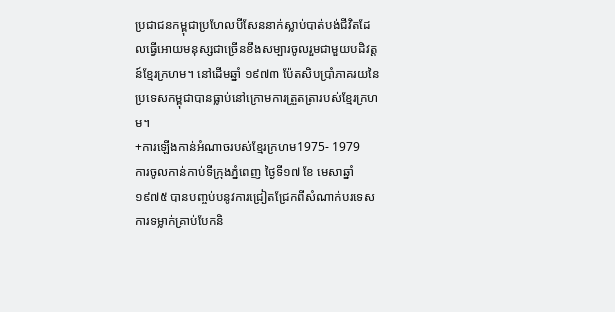ប្រជាជនកម្ពុជាប្រហែលបីសែននាក់ស្លាប់បាត់បង់ជីវិតដែលធ្វើអោយមនុស្សជាច្រើនខឹងសម្បារចូលរួមជាមួយបដិវត្តន៍ខ្មែរក្រហម។ នៅដើមឆ្នាំ ១៩៧៣ ប៉ែតសិបប្រាំភាគរយនៃប្រទេសកម្ពុជាបានធ្លាប់នៅក្រោមការត្រួតត្រារបស់ខ្មែរក្រហម។
+ការឡើងកាន់អំណាចរបស់ខ្មែរក្រហម1975- 1979
ការចូលកាន់កាប់ទីក្រុងភ្នំពេញ ថ្ងៃទី១៧ ខែ មេសាឆ្នាំ ១៩៧៥ បានបញ្ចប់បនូវការជ្រៀតជ្រែកពីសំណាក់បរទេសការទម្លាក់គ្រាប់បែកនិ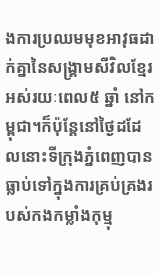ងការប្រឈមមុខអាវុធដាក់គ្នានៃសង្រ្គាមសីវិលខ្មែរអស់រយៈពេល៥ ឆ្នាំ នៅកម្ពុជា។ក៏ប៉ុន្តែនៅថ្ងៃដដែលនោះទីក្រុងភ្នំពេញបានធ្លាប់ទៅក្នុងការគ្រប់គ្រងរបស់កងកម្លាំងកុម្មុ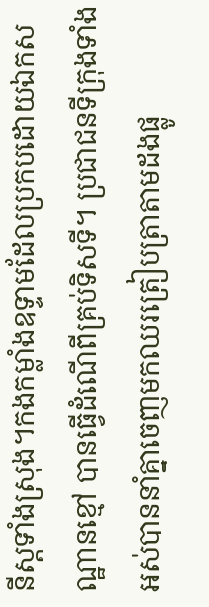នីស្តទាំងស្រុង។កងកម្លាំងឧទ្ទាមដែលប្រកបដោយឯកសណ្ឋានខ្មៅ បានធ្វើដំណើពីគ្រប់ទិសទី។ ប្រជាជនទីក្រុងទាំងអស់បាននាំគ្នាចេញមកឈរត្រៀបត្រាតាមដងផ្លូ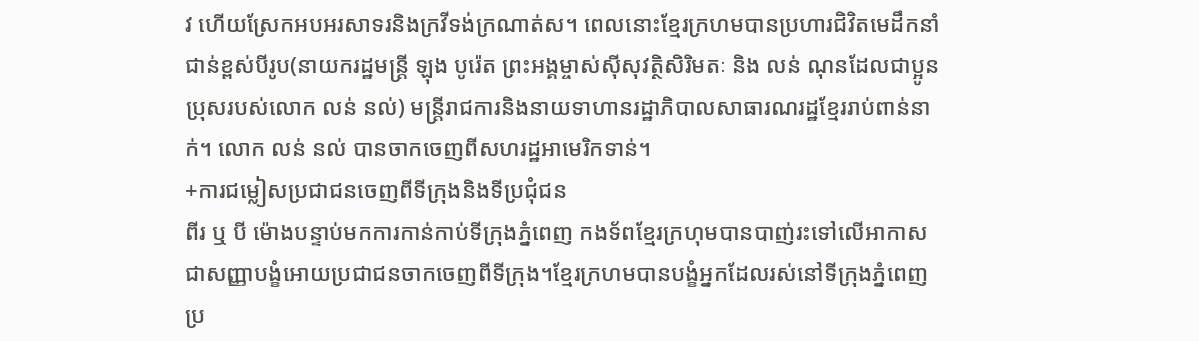វ ហើយស្រែកអបអរសាទរនិងក្រវីទង់ក្រណាត់ស។ ពេលនោះខ្មែរក្រហមបានប្រហារជិវិតមេដឹកនាំជាន់ខ្ពស់បីរូប(នាយករដ្ឋមន្រ្តី ឡុង បូរ៉េត ព្រះអង្គម្ចាស់ស៊ីសុវត្ថិសិរិមតៈ និង លន់ ណុនដែលជាប្អូនប្រុសរបស់លោក លន់ នល់) មន្រ្តីរាជការនិងនាយទាហានរដ្ឋាភិបាលសាធារណរដ្ឋខ្មែររាប់ពាន់នាក់។ លោក លន់ នល់ បានចាកចេញពីសហរដ្ឋអាមេរិកទាន់។
+ការជម្លៀសប្រជាជនចេញពីទីក្រុងនិងទីប្រជុំជន
ពីរ ឬ បី ម៉ោងបន្ទាប់មកការកាន់កាប់ទីក្រុងភ្នំពេញ កងទ័ពខ្មែរក្រហុមបានបាញ់រះទៅលើអាកាសជាសញ្ញាបង្ខំអោយប្រជាជនចាកចេញពីទីក្រុង។ខ្មែរក្រហមបានបង្ខំអ្នកដែលរស់នៅទីក្រុងភ្នំពេញប្រ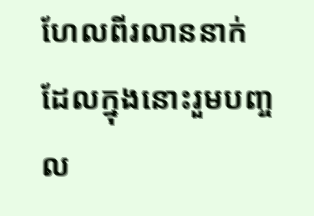ហែលពីរលាននាក់ ដែលក្នុងនោះរួមបញ្ចល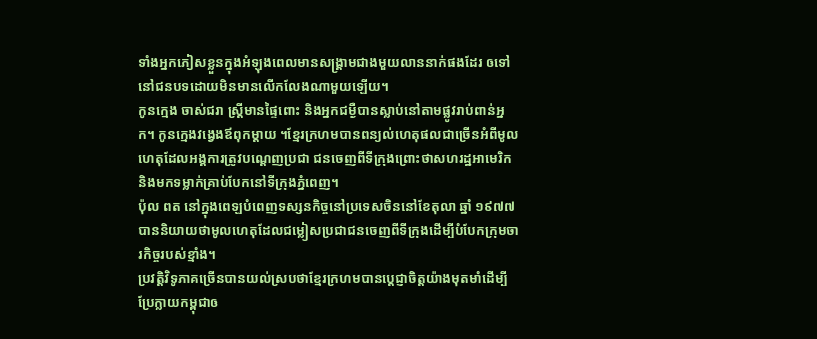ទាំងអ្នកភៀសខ្លួនក្នុងអំឡុងពេលមានសង្រ្គាមជាងមួយលាននាក់ផងដែរ ឲទៅនៅជនបទដោយមិនមានលើកលែងណាមួយឡើយ។
កូនក្មេង ចាស់ជរា ស្រ្តីមានផ្ទៃពោះ និងអ្នកជម្ងឺបានស្លាប់នៅតាមផ្លូវរាប់ពាន់អ្នក។ កូនក្មេងវង្វេងឪពុកម្តាយ ។ខ្មែរក្រហមបានពន្យល់ហេតុផលជាច្រើនអំពីមូលហេតុដែលអង្គការត្រូវបណ្តេញប្រជា ជនចេញពីទីក្រុងព្រោះថាសហរដ្ឋអាមេរិកនិងមកទម្លាក់គ្រាប់បែកនៅទីក្រុងភ្នំពេញ។
ប៉ុល ពត នៅក្នុងពេឡបំពេញទស្សនកិច្ចនៅប្រទេសចិននៅខែតុលា ឆ្នាំ ១៩៧៧ បាននិយាយថាមូលហេតុដែលជម្លៀសប្រជាជនចេញពីទីក្រុងដើម្បីបំបែកក្រុមចារកិច្ចរបស់ខ្មាំង។
ប្រវត្តិវិទូភាគច្រើនបានយល់ស្របថាខ្មែរក្រហមបានប្តេជ្ញាចិត្តយ៉ាងមុតមាំដើម្បីប្រែក្លាយកម្ពុជាឲ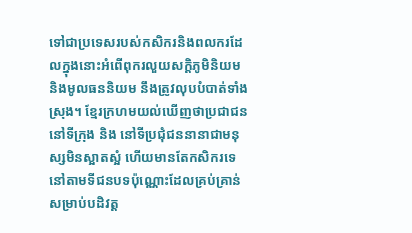ទៅជាប្រទេសរបស់កសិករនិងពលករដែលក្នុងនោះអំពើពុករលួយសក្តិភូមិនិយម និងមូលធននិយម នឹងត្រូវលុបបំបាត់ទាំងស្រុង។ ខ្មែរក្រហមយល់ឃើញថាប្រជាជននៅទីក្រុង និង នៅទីប្រជុំជននានាជាមនុស្សមិនស្អាតស្អំ ហើយមានតែកសិករទេនៅតាមទីជនបទប៉ុណ្ណោះដែលគ្រប់គ្រាន់សម្រាប់បដិវត្ត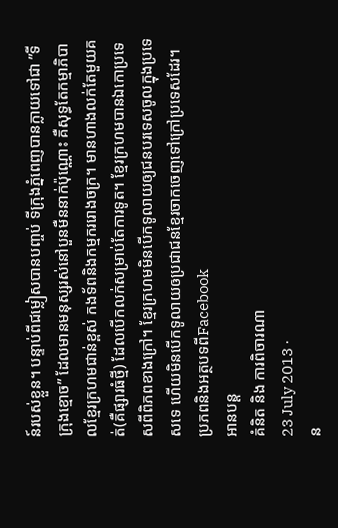ន៍របស់ខ្លួន។ បន្ទាប់ពីជម្លៀសបានបញ្ចប់ ទីក្រុងភ្នំពេញបានក្លាយទៅជា ”ទីក្រុងខ្មោច” ដែលមានមនុស្សរស់នៅបួនមឺននាក់ប៉ុណ្ណោះ គឺសុទ្ធតែកម្មាភិបាលខ្មែរក្រហមជាន់ខ្ពស់ កងទ័ពនិងកម្មកររោងចក្រ។ មានហាងលក់តែមួយគត់(គឺផ្សារធំថ្មី) ដែលបើកលក់សម្រាប់តែការទូត។ ខ្មែរក្រហមបានឯកោប្រទេសពីពិភពខាងក្រៅ។ ខ្មែរក្រហមមិនបើកទូលាយឲ្យជនបរទេសចូលក្នុងប្រទេសទេ ហើយមិនបើកទូលាយឲប្រជាជនខ្មែរចាកចេញទៅក្រៅប្រទេសដែរ។
ប្រភពនិងអត្ថបទពីFacebook
អានបន្ត
គំនិត និង ការពិចារណា
23 July 2013 ·
ន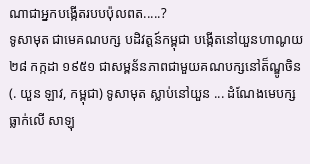ណាជាអ្នកបង្កើតរបបប៉ុលពត.....?
ទូសាមុត ជាមេគណបក្ស បដិវត្តន៍កម្ពុជា បង្កើតនៅយួនហាណូយ ២៨ កក្កដា ១៩៥១ ជាសម្ពន័នភាពជាមួយគណបក្សនៅត៏ណ្ឌូចិន (. យួន ឡាវ, កម្ពុជា) ទូសាមុត ស្លាប់នៅយួន ... ដំណែងមេបក្ស ធ្លាក់លើ សាឡុ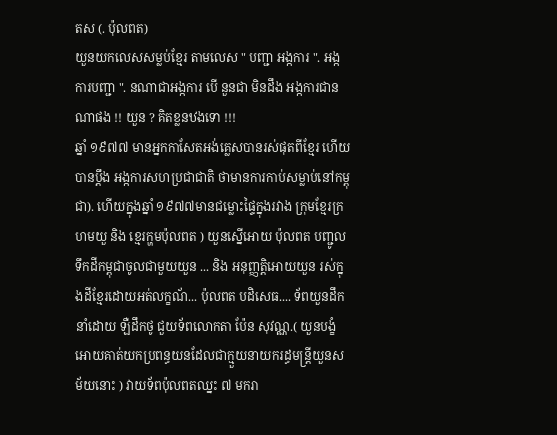តស (. ប៉ុលពត)
យួនយកលេសសម្លប់ខ្មែរ តាមលេស " បញ្ជា អង្កការ ". អង្កការបញ្ជា ". នណាជាអង្កការ បើ នួនជា មិនដឹង អង្កការជានណាផង !! យួន ? គិតខ្លនឋងទោ !!!
ឆ្នាំ ១៩៧៧ មានអ្នកកាសែតអង់គ្លេសបានរស់ផុតពីខ្មែរ ហើយបានប្ដឹង អង្កការសហប្រជាជាតិ ថាមានការកាប់សម្លាប់នៅកម្ពុជា). ហើយក្នុងឆ្នាំ ១៩៧៧មានជម្លោះផ្ទៃក្នុងរវាង ក្រុមខ្មែរក្រហមយួ និង ខ្មេរក្ហមប៉ុលពត ) យួនស្នើអោយ ប៉ុលពត បញ្ជូលទឹកដីកម្ពុជាចូលជាមួយយួន ... និង អនុញ្ញតិ្តអោយយួន រស់ក្នុងដីខ្មែរដោយអត់លក្ខណ័... ប៉ុលពត បដិសេធ.... ទ័ពយួនដឹកនាំដោយ ឡឺដឹកថូ ជួយទ័ពលោកតា ប៉ែន សុវណ្ណ.( យួនបង្ខំអោយគាត់យកប្រពន្ធយនដែលជាក្មួយនាយករដ្ធមន្រ្តីយួនសម័យនោះ ) វាយទ័ពប៉ុលពតឈ្នះ ៧ មករា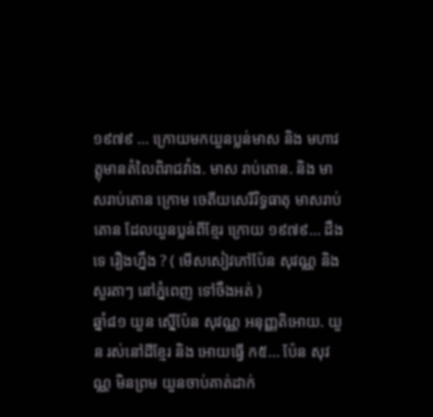១៩៧៩ ... ក្រោយមកយួនប្លន់មាស និង មហាវត្តុមានតំលៃពិរាជវាំង. មាស រាប់តោន. និង មាសរាប់តោន ក្រោម ចេតីយសេរីរិទ្ធធាតុ មាសរាប់តោន ដែលយួនប្លន់ពីខ្មែរ ក្រោយ ១៩៧៩... ដឹងទេ រឿងហ្នឹង ? ( មើសសៀវភៅប៉ែន សុវណ្ណ និង សួរតាៗ នៅភ្នំពេញ ទៅចឹងអត់ )
ឆ្នាំ៨១ យួន ស្នើប៉ែន សុវណ្ណ អនុញ្ញតិអោយ. យួន រស់នៅដីខ្មែរ និង អោយធ្វើ ក៥... ប៉ែន សុវណ្ណ មិនព្រម យួនចាប់គាត់ដាក់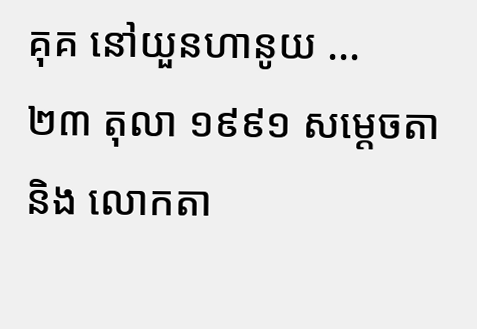គុគ នៅយួនហានូយ ...
២៣ តុលា ១៩៩១ សម្ដេចតា និង លោកតា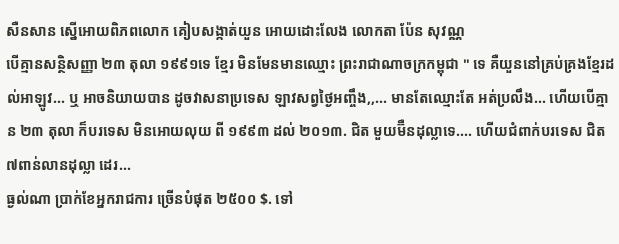សឺនសាន ស្នើអោយពិភពលោក គៀបសង្កាត់យួន អោយដោះលែង លោកតា ប៉ែន សុវណ្ណ
បើគ្មានសន្ថិសញ្ញា ២៣ តុលា ១៩៩១ទេ ខ្មែរ មិនមែនមានឈ្មោះ ព្រះរាជាណាចក្រកម្ពុជា " ទេ គឺយួននៅគ្រប់គ្រងខ្មែរដល់អាឡូវ... ឬ អាចនិយាយបាន ដូចវាសនាប្រទេស ឡាវសព្វថ្ងៃអញ្ចឹង,,... មានតែឈ្មោះតែ អត់ប្រលឹង... ហើយបើគ្មាន ២៣ តុលា ក៏បរទេស មិនអោយលុយ ពី ១៩៩៣ ដល់ ២០១៣. ជិត មួយម៊ឺនដុល្លាទេ.... ហើយជំពាក់បរទេស ជិត ៧ពាន់លានដុល្លា ដេរ...
ធ្ងល់ណា ប្រាក់ខែអ្នករាជការ ច្រើនបំផុត ២៥០០ $. ទៅ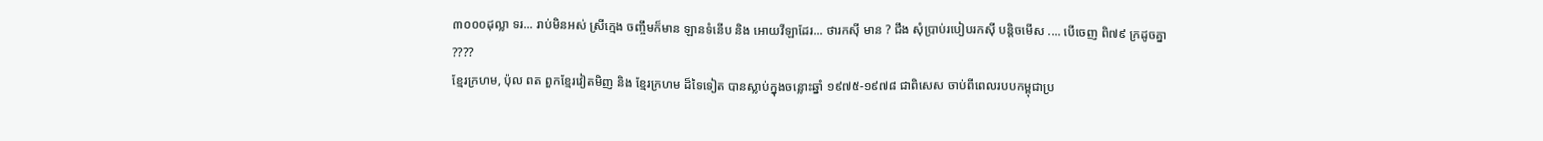៣០០០ដុល្លា ទរ... រាប់មិនអស់ ស្រីក្មេង ចញ្ចឹមក៏មាន ឡានទំនើប និង អោយវីឡាដែរ... ថារកស៊ី មាន ? ជឹង សុំប្រាប់របៀបរកស៊ី បន្តិចមើស .... បើចេញ ពិ៧៩ ក្រដូចគ្នា ????
ខ្មែរក្រហម, ប៉ុល ពត ពួកខ្មែរវៀតមិញ និង ខ្មែរក្រហម ដ៏ទៃទៀត បានស្លាប់ក្នុងចន្លោះឆ្នាំ ១៩៧៥-១៩៧៨ ជាពិសេស ចាប់ពីពេលរបបកម្ពុជាប្រ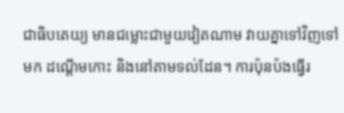ជាធិបតេយ្យ មានជម្លោះជាមួយវៀតណាម វាយគ្នាទៅវិញទៅមក ដណ្តើមកោះ និងនៅតាមទល់ដែន។ ការប៉ុនប៉ងធ្វើរ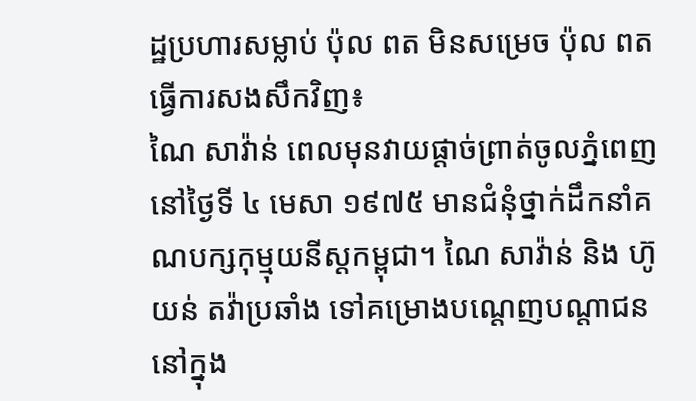ដ្ឋប្រហារសម្លាប់ ប៉ុល ពត មិនសម្រេច ប៉ុល ពត ធ្វើការសងសឹកវិញ៖
ណៃ សាវ៉ាន់ ពេលមុនវាយផ្តាច់ព្រាត់ចូលភ្នំពេញ នៅថ្ងៃទី ៤ មេសា ១៩៧៥ មានជំនុំថ្នាក់ដឹកនាំគណបក្សកុម្មុយនីស្តកម្ពុជា។ ណៃ សាវ៉ាន់ និង ហ៊ូ យន់ តវ៉ាប្រឆាំង ទៅគម្រោងបណ្តេញបណ្តាជននៅក្នុង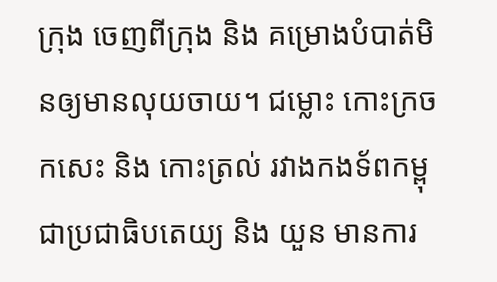ក្រុង ចេញពីក្រុង និង គម្រោងបំបាត់មិនឲ្យមានលុយចាយ។ ជម្លោះ កោះក្រចកសេះ និង កោះត្រល់ រវាងកងទ័ពកម្ពុជាប្រជាធិបតេយ្យ និង យួន មានការ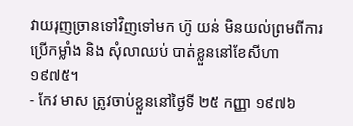វាយរុញច្រានទៅវិញទៅមក ហ៊ូ យន់ មិនយល់ព្រមពីការប្រើកម្លាំង និង សុំលាឈប់ បាត់ខ្លួននៅខែសីហា ១៩៧៥។
- កែវ មាស ត្រូវចាប់ខ្លួននៅថ្ងៃទី ២៥ កញ្ញា ១៩៧៦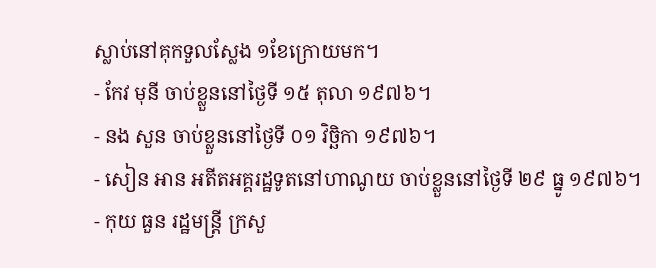ស្លាប់នៅគុកទួលស្លែង ១ខែក្រោយមក។
- កែវ មុនី ចាប់ខ្លួននៅថ្ងៃទី ១៥ តុលា ១៩៧៦។
- នង សួន ចាប់ខ្លួននៅថ្ងៃទី ០១ វិច្ឆិកា ១៩៧៦។
- សៀន អាន អតីតអគ្គរដ្ឋទូតនៅហាណូយ ចាប់ខ្លួននៅថ្ងៃទី ២៩ ធ្នូ ១៩៧៦។
- កុយ ធួន រដ្ឋមន្រ្តី ក្រសួ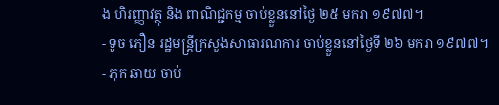ង ហិរញ្ញាវត្ថុ និង ពាណិជ្ជកម្ម ចាប់ខ្លួននៅថ្ងៃ ២៥ មករា ១៩៧៧។
- ទូច ភឿន រដ្ឋមន្រ្តីក្រសួងសាធារណការ ចាប់ខ្លួននៅថ្ងៃទី ២៦ មករា ១៩៧៧។
- ភុក ឆាយ ចាប់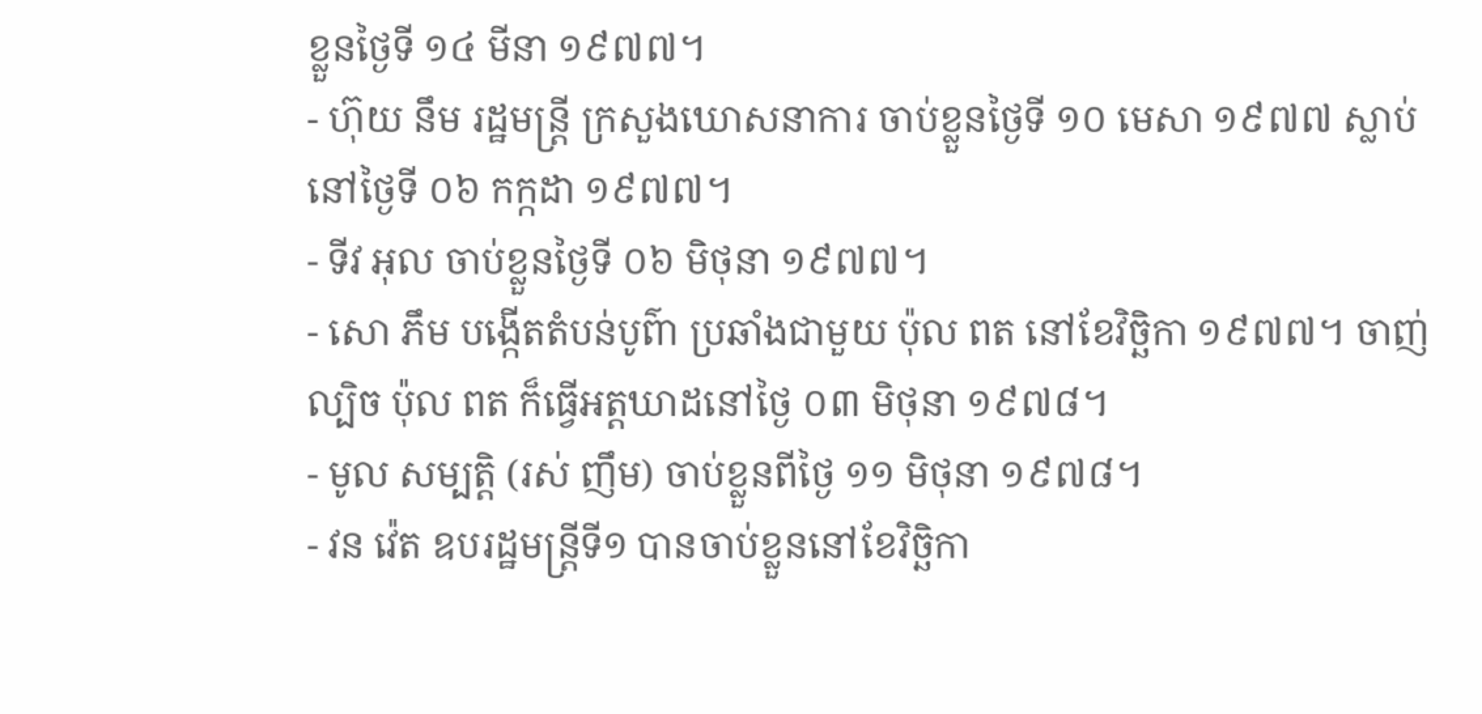ខ្លួនថ្ងៃទី ១៤ មីនា ១៩៧៧។
- ហ៊ុយ នឹម រដ្ឋមន្រ្តី ក្រសួងឃោសនាការ ចាប់ខ្លួនថ្ងៃទី ១០ មេសា ១៩៧៧ ស្លាប់នៅថ្ងៃទី ០៦ កក្កដា ១៩៧៧។
- ទីវ អុល ចាប់ខ្លួនថ្ងៃទី ០៦ មិថុនា ១៩៧៧។
- សោ ភឹម បង្កើតតំបន់បូព៌ា ប្រឆាំងជាមួយ ប៉ុល ពត នៅខែវិច្ឆិកា ១៩៧៧។ ចាញ់ល្បិច ប៉ុល ពត ក៏ធ្វើអត្តឃាដនៅថ្ងៃ ០៣ មិថុនា ១៩៧៨។
- មូល សម្បត្តិ (រស់ ញឹម) ចាប់ខ្លួនពីថ្ងៃ ១១ មិថុនា ១៩៧៨។
- វន វ៉េត ឧបរដ្ឋមន្រ្តីទី១ បានចាប់ខ្លួននៅខែវិច្ឆិកា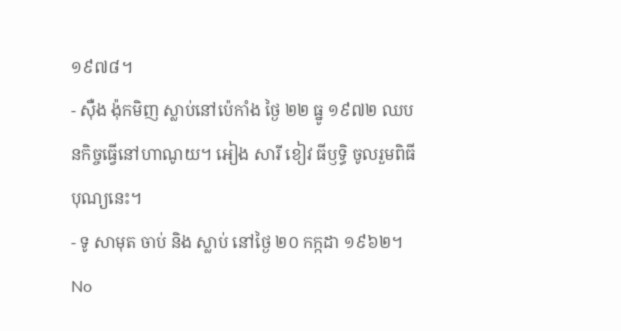១៩៧៨។
- ស៊ឺង ង៉ុកមិញ ស្លាប់នៅប៉េកាំង ថ្ងៃ ២២ ធ្នូ ១៩៧២ ឈបនកិច្ចធ្វើនៅហាណូយ។ អៀង សារី ខៀវ ធីឫទ្ធិ ចូលរួមពិធីបុណ្យនេះ។
- ទូ សាមុត ចាប់ និង ស្លាប់ នៅថ្ងៃ ២០ កក្កដា ១៩៦២។
No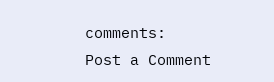comments:
Post a Comment